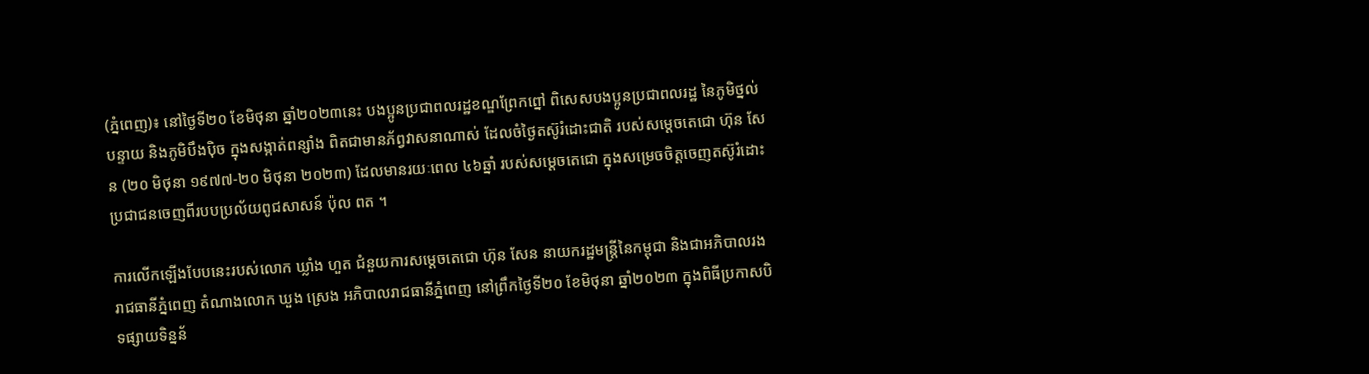(ភ្នំពេញ)៖ នៅថ្ងៃទី២០ ខែមិថុនា ឆ្នាំ២០២៣នេះ បងប្អូនប្រជាពលរដ្ឋខណ្ឌព្រែកព្នៅ ពិសេសបងប្អូនប្រជាពលរដ្ឋ នៃភូមិថ្នល់បន្ទាយ និងភូមិបឹងប៉ិច ក្នុងសង្កាត់ពន្សាំង ពិតជាមានភ័ព្វវាសនាណាស់ ដែលចំថ្ងៃតស៊ូរំដោះជាតិ របស់សម្តេចតេជោ ហ៊ុន សែន (២០ មិថុនា ១៩៧៧-២០ មិថុនា ២០២៣) ដែលមានរយៈពេល ៤៦ឆ្នាំ របស់សម្តេចតេជោ ក្នុងសម្រេចចិត្តចេញតស៊ូរំដោះប្រជាជនចេញពីរបបប្រល័យពូជសាសន៍ ប៉ុល ពត ។

ការលើកឡើងបែបនេះរបស់លោក ឃ្លាំង ហួត ជំនួយការសម្ដេចតេជោ ហ៊ុន សែន នាយករដ្ឋមន្ដ្រីនៃកម្ពុជា និងជាអភិបាលរងរាជធានីភ្នំពេញ តំណាងលោក ឃួង ស្រេង អភិបាលរាជធានីភ្នំពេញ នៅព្រឹកថ្ងៃទី២០ ខែមិថុនា ឆ្នាំ២០២៣ ក្នុងពិធីប្រកាសបិទផ្សាយទិន្នន័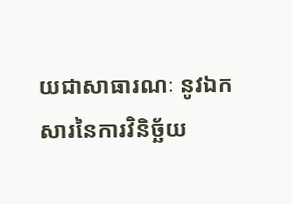យជាសាធារណៈ នូវឯកសារនៃការវិនិច្ឆ័យ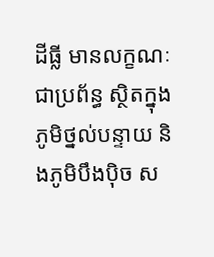ដីធ្លី មានលក្ខណៈជាប្រព័ន្ធ ស្ថិតក្នុងភូមិថ្នល់បន្ទាយ និងភូមិបឹងប៉ិច ស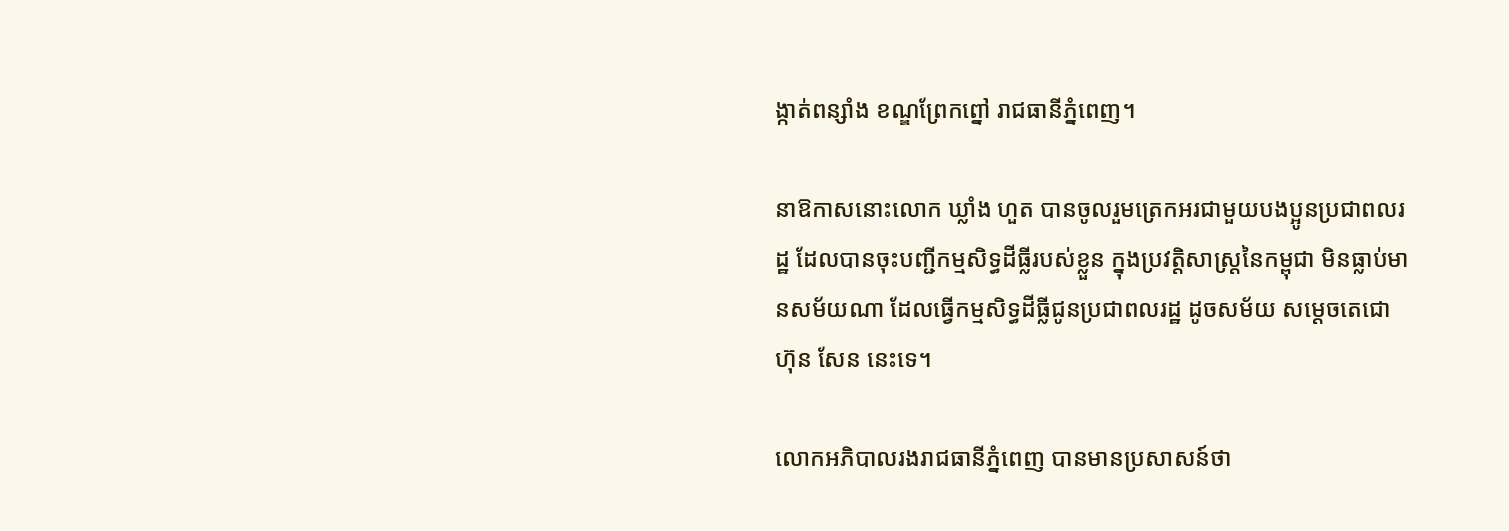ង្កាត់ពន្សាំង ខណ្ឌព្រែកព្នៅ រាជធានីភ្នំពេញ។

នាឱកាសនោះលោក ឃ្លាំង ហួត បានចូលរួមត្រេកអរជាមួយបងប្អូនប្រជាពលរដ្ឋ ដែលបានចុះបញ្ជីកម្មសិទ្ធដីធ្លីរបស់ខ្លួន ក្នុងប្រវត្តិសាស្ត្រនៃកម្ពុជា មិនធ្លាប់មានសម័យណា ដែលធ្វើកម្មសិទ្ធដីធ្លីជូនប្រជាពលរដ្ឋ ដូចសម័យ សម្ដេចតេជោ ហ៊ុន សែន នេះទេ។

លោកអភិបាលរងរាជធានីភ្នំពេញ បានមានប្រសាសន៍ថា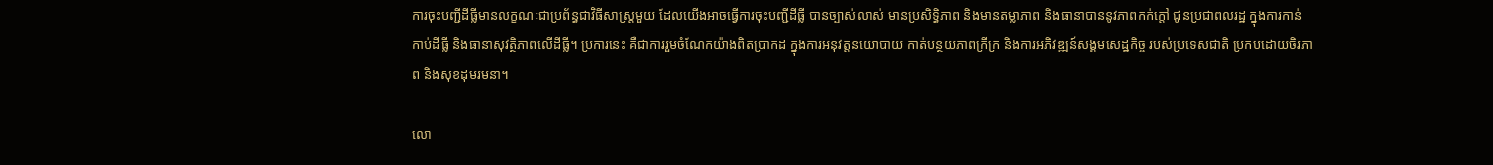ការចុះបញ្ជីដីធ្លីមានលក្ខណៈជាប្រព័ន្ធជាវិធីសាស្រ្តមួយ ដែលយើងអាចធ្វើការចុះបញ្ជីដីធ្លី បានច្បាស់លាស់ មានប្រសិទ្ធិភាព និងមានតម្លាភាព និងធានាបាននូវភាពកក់ក្តៅ ជូនប្រជាពលរដ្ឋ ក្នុងការកាន់កាប់ដីធ្លី និងធានាសុវត្ថិភាពលើដីធ្លី។ ប្រការនេះ គឺជាការរួមចំណែកយ៉ាងពិតប្រាកដ ក្នុងការអនុវត្តនយោបាយ កាត់បន្ថយភាពក្រីក្រ និងការអភិវឌ្ឍន៍សង្គមសេដ្ឋកិច្ច របស់ប្រទេសជាតិ ប្រកបដោយចិរភាព និងសុខដុមរមនា។

លោ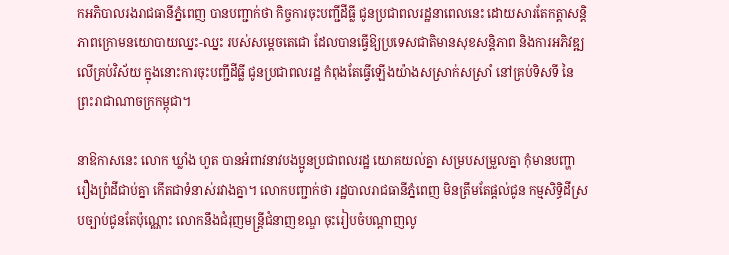កអភិបាលរងរាជធានីភ្នំពេញ បានបញ្ជាក់ថា កិច្ចការចុះបញ្ជីដីធ្លី ជូនប្រជាពលរដ្ឋនាពេលនេះ ដោយសារតែកត្តាសន្តិភាពក្រោមនយោបាយឈ្នះ-ឈ្នះ របស់សម្ដេចតេជោ ដែលបានធ្វេីឱ្យប្រទេសជាតិមានសុខសន្តិភាព និងការអភិវឌ្ឍ លើគ្រប់វិស័យ ក្នុងនោះការចុះបញ្ជីដីធ្លី ជូនប្រជាពលរដ្ឋ កំពុងតែធ្វើឡើងយ៉ាងសស្រាក់សស្រាំ នៅគ្រប់ទិសទី នៃព្រះរាជាណាចក្រកម្ពុជា។

នាឱកាសនេះ លោក ឃ្លាំង ហួត បានអំពាវនាវបងប្អូនប្រជាពលរដ្ឋ យោគយល់គ្នា សម្របសម្រួលគ្នា កុំមានបញ្ហារឿងព្រំដីជាប់គ្នា កើតជាទំនាស់រវាងគ្នា។ លោកបញ្ជាក់ថា រដ្ឋបាលរាជធានីភ្នំពេញ មិនត្រឹមតែផ្តល់ជូន កម្មសិទ្ធិដីស្របច្បាប់ជូនតែប៉ុណ្ណោះ លោកនឹងជំរុញមន្ត្រីជំនាញខណ្ឌ ចុះរៀបចំបណ្តាញលូ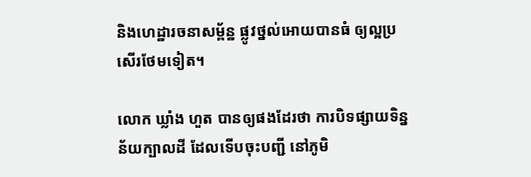និងហេដ្ឋារចនាសម្ព័ន្ឋ ផ្លូវថ្នល់អោយបានធំ ឲ្យល្អប្រសើរថែមទៀត។

លោក ឃ្លាំង ហួត បានឲ្យផងដែរថា ការបិទផ្សាយទិន្នន័យក្បាលដី ដែលទើបចុះបញ្ជី នៅភូមិ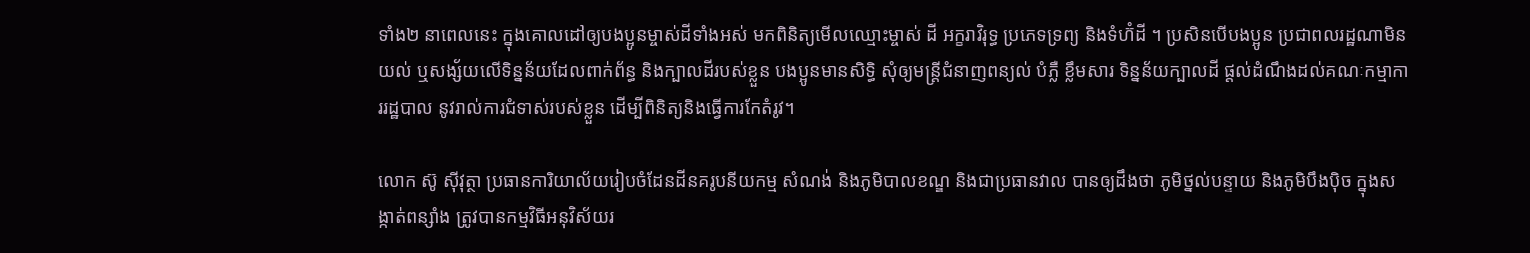ទាំង២ នាពេលនេះ ក្នុងគោលដៅឲ្យបងប្អូនម្ចាស់ដីទាំងអស់ មកពិនិត្យមើលឈ្មោះម្ចាស់ ដី អក្ខរាវិរុទ្ធ ប្រភេទទ្រព្យ និងទំហ៊ំដី ។ ប្រសិនបើបងប្អូន ប្រជាពលរដ្ឋណាមិនយល់ ឬសង្ស័យលើទិន្នន័យដែលពាក់ព័ន្ធ និងក្បាលដីរបស់ខ្លួន បងប្អូនមានសិទ្ធិ សុំឲ្យមន្ត្រីជំនាញពន្យល់ បំភ្លឺ ខ្លឹមសារ ទិន្នន័យក្បាលដី ផ្តល់ដំណឹងដល់គណៈកម្មាការរដ្ឋបាល នូវរាល់ការជំទាស់របស់ខ្លួន ដើម្បីពិនិត្យនិងធ្វើការកែតំរូវ។

លោក ស៊ូ ស៊ីវុត្ថា ប្រធានការិយាល័យរៀបចំដែនដីនគរូបនីយកម្ម សំណង់ និងភូមិបាលខណ្ឌ និងជាប្រធានវាល បានឲ្យដឹងថា ភូមិថ្នល់បន្ទាយ និងភូមិបឹងប៉ិច ក្នុងសង្កាត់ពន្សាំង ត្រូវបានកម្មវិធីអនុវិស័យរ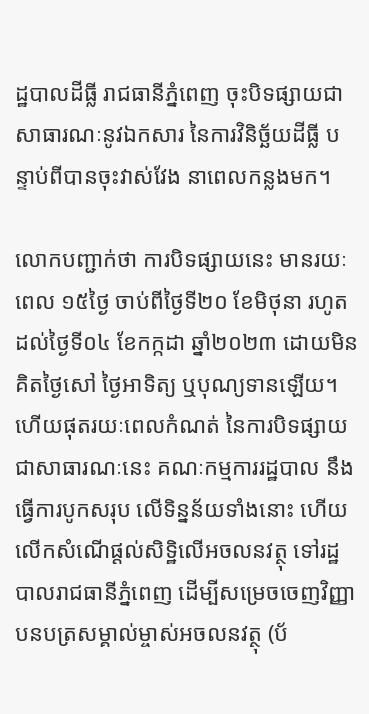ដ្ឋបាលដីធ្លី រាជធានីភ្នំពេញ ចុះបិទផ្សាយជាសាធារណៈនូវឯកសារ នៃការវិនិច្ឆ័យដីធ្លី បន្ទាប់ពីបានចុះវាស់វែង នាពេលកន្លងមក។

លោកបញ្ជាក់ថា ការបិទផ្សាយនេះ មានរយៈពេល ១៥ថ្ងៃ ចាប់ពីថ្ងៃទី២០ ខែមិថុនា រហូតដល់ថ្ងៃទី០៤ ខែកក្កដា ឆ្នាំ២០២៣ ដោយមិនគិតថ្ងៃសៅ ថ្ងៃអាទិត្យ ឬបុណ្យទានឡើយ។ ហើយផុតរយៈពេលកំណត់ នៃការបិទផ្សាយជាសាធារណៈនេះ គណៈកម្មការរដ្ឋបាល នឹងធ្វើការបូកសរុប លើទិន្នន័យទាំងនោះ ហើយលើកសំណើផ្តល់សិទ្ឋិលើអចលនវត្ថុ ទៅរដ្ឋបាលរាជធានីភ្នំពេញ ដើម្បីសម្រេចចេញវិញ្ញាបនបត្រសម្គាល់ម្ចាស់អចលនវត្ថុ (ប័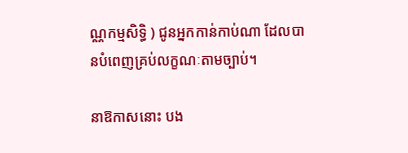ណ្ណកម្មសិទ្ធិ ) ជូនអ្នកកាន់កាប់ណា ដែលបានបំពេញគ្រប់លក្ខណៈតាមច្បាប់។

នាឱកាសនោះ បង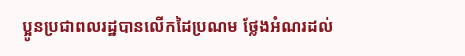ប្អូនប្រជាពលរដ្ឋបានលើកដៃប្រណម ថ្លែងអំណរដល់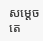សម្តេចតេ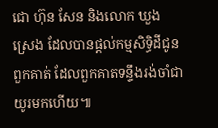ជោ ហ៊ុន សែន និងលោក ឃួង ស្រេង ដែលបានផ្តល់កម្មសិទ្ធិដីជូនពួកគាត់ ដែលពួកគាតទន្ទឹងរង់ចាំជាយូរមកហើយ៕